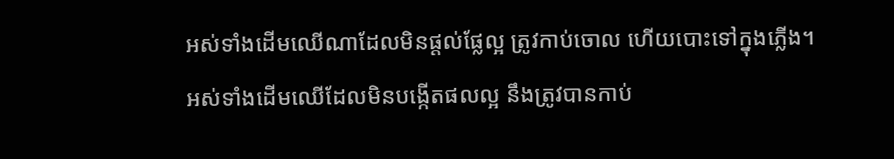អស់ទាំងដើមឈើណាដែលមិនផ្តល់ផ្លែល្អ ត្រូវកាប់ចោល ហើយបោះទៅក្នុងភ្លើង។
អស់ទាំងដើមឈើដែលមិនបង្កើតផលល្អ នឹងត្រូវបានកាប់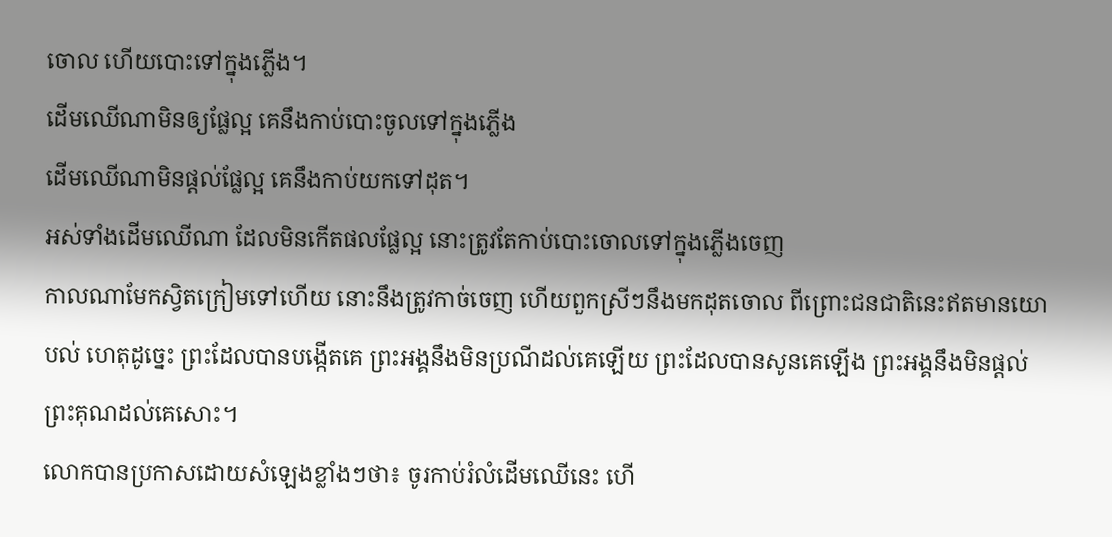ចោល ហើយបោះទៅក្នុងភ្លើង។
ដើមឈើណាមិនឲ្យផ្លែល្អ គេនឹងកាប់បោះចូលទៅក្នុងភ្លើង
ដើមឈើណាមិនផ្ដល់ផ្លែល្អ គេនឹងកាប់យកទៅដុត។
អស់ទាំងដើមឈើណា ដែលមិនកើតផលផ្លែល្អ នោះត្រូវតែកាប់បោះចោលទៅក្នុងភ្លើងចេញ
កាលណាមែកស្វិតក្រៀមទៅហើយ នោះនឹងត្រូវកាច់ចេញ ហើយពួកស្រីៗនឹងមកដុតចោល ពីព្រោះជនជាតិនេះឥតមានយោបល់ ហេតុដូច្នេះ ព្រះដែលបានបង្កើតគេ ព្រះអង្គនឹងមិនប្រណីដល់គេឡើយ ព្រះដែលបានសូនគេឡើង ព្រះអង្គនឹងមិនផ្តល់ព្រះគុណដល់គេសោះ។
លោកបានប្រកាសដោយសំឡេងខ្លាំងៗថា៖ ចូរកាប់រំលំដើមឈើនេះ ហើ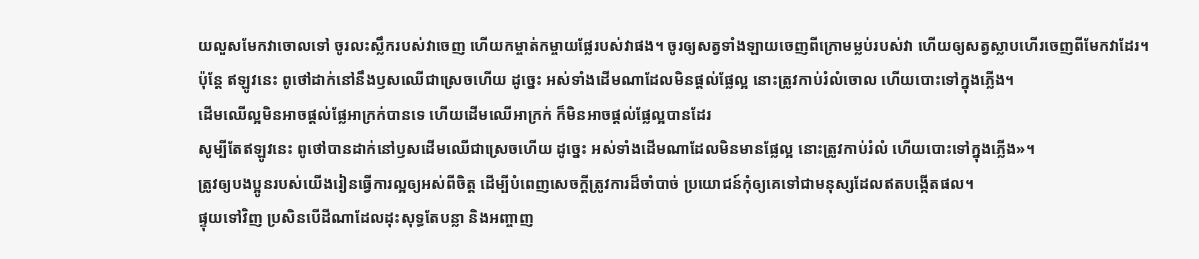យលួសមែកវាចោលទៅ ចូរលះស្លឹករបស់វាចេញ ហើយកម្ចាត់កម្ចាយផ្លែរបស់វាផង។ ចូរឲ្យសត្វទាំងឡាយចេញពីក្រោមម្លប់របស់វា ហើយឲ្យសត្វស្លាបហើរចេញពីមែកវាដែរ។
ប៉ុន្តែ ឥឡូវនេះ ពូថៅដាក់នៅនឹងឫសឈើជាស្រេចហើយ ដូច្នេះ អស់ទាំងដើមណាដែលមិនផ្តល់ផ្លែល្អ នោះត្រូវកាប់រំលំចោល ហើយបោះទៅក្នុងភ្លើង។
ដើមឈើល្អមិនអាចផ្តល់ផ្លែអាក្រក់បានទេ ហើយដើមឈើអាក្រក់ ក៏មិនអាចផ្តល់ផ្លែល្អបានដែរ
សូម្បីតែឥឡូវនេះ ពូថៅបានដាក់នៅឫសដើមឈើជាស្រេចហើយ ដូច្នេះ អស់ទាំងដើមណាដែលមិនមានផ្លែល្អ នោះត្រូវកាប់រំលំ ហើយបោះទៅក្នុងភ្លើង»។
ត្រូវឲ្យបងប្អូនរបស់យើងរៀនធ្វើការល្អឲ្យអស់ពីចិត្ត ដើម្បីបំពេញសេចក្ដីត្រូវការដ៏ចាំបាច់ ប្រយោជន៍កុំឲ្យគេទៅជាមនុស្សដែលឥតបង្កើតផល។
ផ្ទុយទៅវិញ ប្រសិនបើដីណាដែលដុះសុទ្ធតែបន្លា និងអញ្ចាញ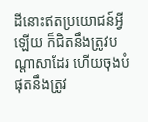ដីនោះឥតប្រយោជន៍អ្វីឡើយ ក៏ជិតនឹងត្រូវបណ្តាសាដែរ ហើយចុងបំផុតនឹងត្រូវ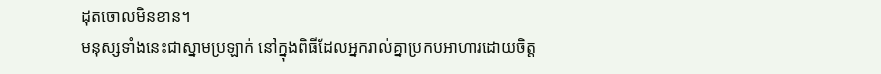ដុតចោលមិនខាន។
មនុស្សទាំងនេះជាស្នាមប្រឡាក់ នៅក្នុងពិធីដែលអ្នករាល់គ្នាប្រកបអាហារដោយចិត្ត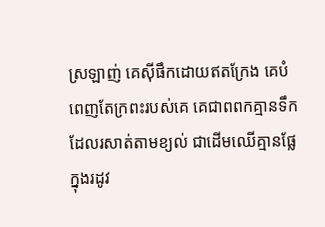ស្រឡាញ់ គេស៊ីផឹកដោយឥតក្រែង គេបំពេញតែក្រពះរបស់គេ គេជាពពកគ្មានទឹក ដែលរសាត់តាមខ្យល់ ជាដើមឈើគ្មានផ្លែក្នុងរដូវ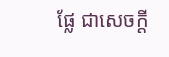ផ្លែ ជាសេចក្ដី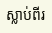ស្លាប់ពីរ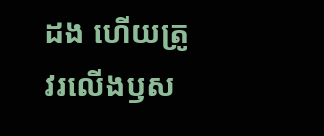ដង ហើយត្រូវរលើងឫស